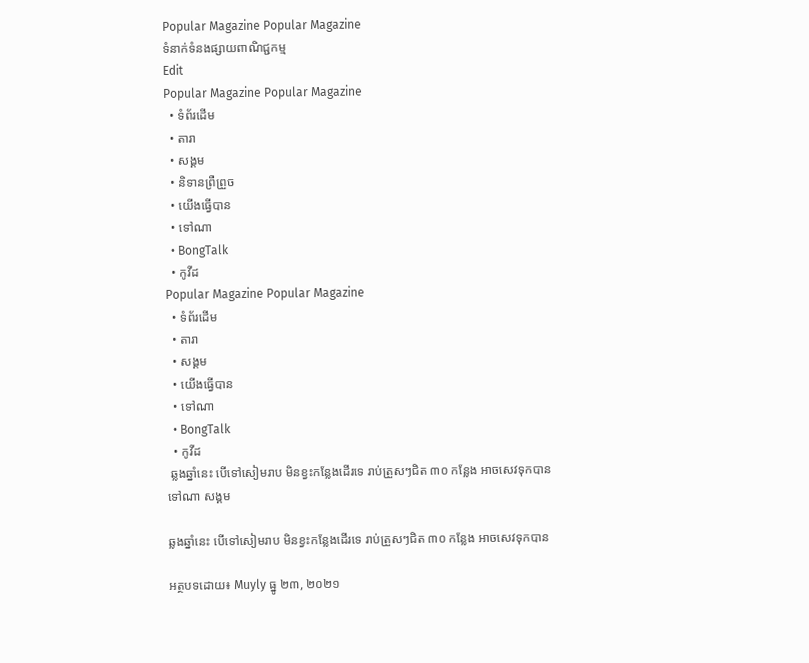Popular Magazine Popular Magazine
ទំនាក់ទំនងផ្សាយពាណិជ្ជកម្ម
Edit
Popular Magazine Popular Magazine
  • ទំព័រដើម
  • តារា
  • សង្គម
  • និទានព្រឺព្រួច
  • យើងធ្វើបាន
  • ទៅណា
  • BongTalk
  • កូវីដ
Popular Magazine Popular Magazine
  • ទំព័រដើម
  • តារា
  • សង្គម
  • យើងធ្វើបាន
  • ទៅណា
  • BongTalk
  • កូវីដ
 ឆ្លងឆ្នាំនេះ បើទៅសៀមរាប មិនខ្វះកន្លែងដើរទេ រាប់ត្រួសៗជិត ៣០ កន្លែង អាចសេវទុកបាន
ទៅណា សង្គម

ឆ្លងឆ្នាំនេះ បើទៅសៀមរាប មិនខ្វះកន្លែងដើរទេ រាប់ត្រួសៗជិត ៣០ កន្លែង អាចសេវទុកបាន

អត្ថបទដោយ៖ Muyly ធ្នូ ២៣, ២០២១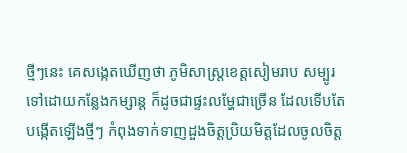ថ្មីៗនេះ គេសង្កេតឃើញថា ភូមិសាស្ត្រខេត្តសៀមរាប សម្បូរទៅដោយកន្លែងកម្សាន្ត ក៏ដូចជាផ្ទះលម្ហែជាច្រើន ដែលទើបតែបង្កើតឡើងថ្មីៗ កំពុងទាក់ទាញដួងចិត្តប្រិយមិត្តដែលចូលចិត្ត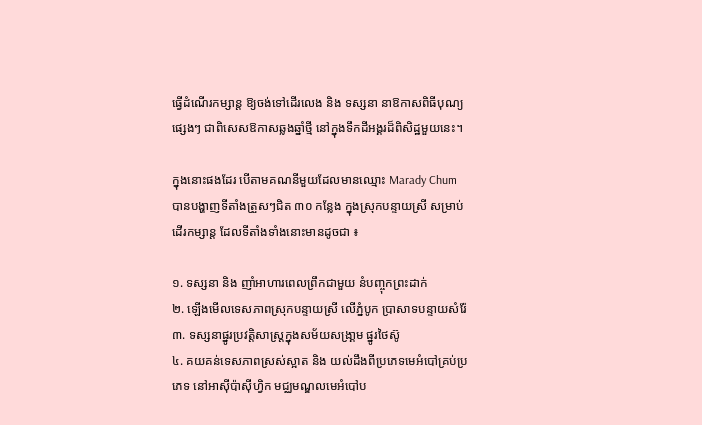ធ្វើដំណើរកម្សាន្ត ឱ្យចង់ទៅដើរលេង និង ទស្សនា នាឱកាសពិធីបុណ្យផ្សេងៗ ជាពិសេសឱកាសឆ្លងឆ្នាំថ្មី នៅក្នុងទឹកដីអង្គរដ៏ពិសិដ្ឋមួយនេះ។

ក្នុងនោះផងដែរ បើតាមគណនីមួយដែលមានឈ្មោះ Marady Chum បានបង្ហាញទីតាំងត្រួសៗជិត ៣០ កន្លែង ក្នុងស្រុកបន្ទាយស្រី សម្រាប់ដើរកម្សាន្ត ដែលទីតាំងទាំងនោះមានដូចជា ៖

១. ទស្សនា និង ញាំអាហារពេលព្រឹកជាមួយ នំបញ្ចុកព្រះដាក់
២. ឡើងមើលទេសភាពស្រុកបន្ទាយស្រី លើភ្នំបូក ប្រាសាទបន្ទាយសំរ៉ែ
៣. ទស្សនាផ្នូរប្រវត្តិសាស្រ្តក្នុងសម័យសង្រា្គម ផ្នូរថៃស៊ូ
៤. គយគន់ទេសភាពស្រស់ស្អាត និង យល់ដឹងពីប្រភេទមេអំបៅគ្រប់ប្រភេទ នៅអាស៊ីប៉ាស៊ីហ្វិក មជ្ឈមណ្ឌលមេអំបៅប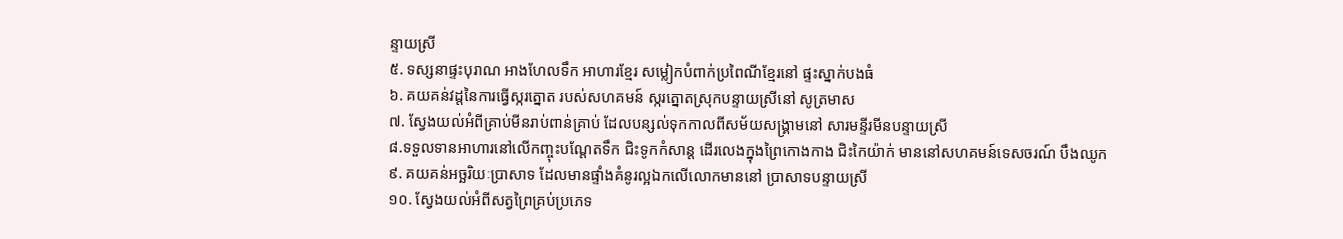ន្ទាយស្រី
៥. ទស្សនាផ្ទះបុរាណ អាងហែលទឹក អាហារខ្មែរ សម្លៀកបំពាក់ប្រពៃណីខ្មែរនៅ ផ្ទះស្នាក់បងធំ
៦. គយគន់វដ្តនៃការធ្វើស្ករត្នោត របស់សហគមន៍ ស្ករត្នោតស្រុកបន្ទាយស្រីនៅ សូត្រមាស
៧. ស្វែងយល់អំពីគ្រាប់មីនរាប់ពាន់គ្រាប់ ដែលបន្សល់ទុកកាលពីសម័យសង្រ្គាមនៅ សារមន្ទីរមីនបន្ទាយស្រី
៨.ទទួលទានអាហារនៅលើកញ្ចុះបណ្តែតទឹក ជិះទូកកំសាន្ត ដើរលេងក្នុងព្រៃកោងកាង ជិះកៃយ៉ាក់ មាននៅសហគមន៍ទេសចរណ៍ បឹងឈូក
៩. គយគន់អច្ឆរិយៈប្រាសាទ ដែលមានផ្ទាំងគំនូរល្អឯកលើលោកមាននៅ ប្រាសាទបន្ទាយស្រី
១០. ស្វែងយល់អំពីសត្វព្រៃគ្រប់ប្រភេទ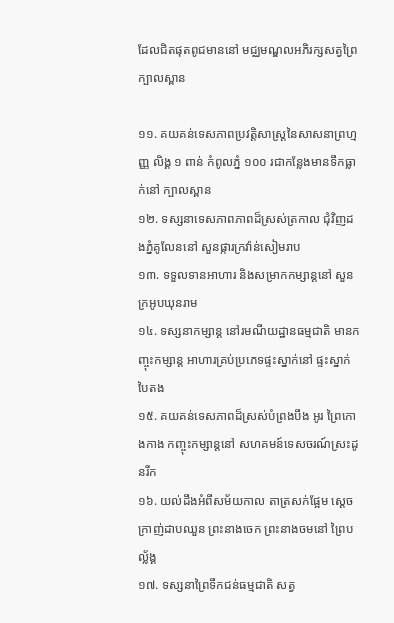ដែលជិតផុតពូជមាននៅ មជ្ឈមណ្ឌលអភិរក្សសត្វព្រៃក្បាលស្ពាន

១១. គយគន់ទេសភាពប្រវត្តិសាស្ត្រនៃសាសនាព្រហ្មញ្ញ លិង្គ ១ ពាន់ កំពូលភ្នំ ១០០ រជាកន្លែងមានទឹកធ្លាក់នៅ ក្បាលស្ពាន
១២. ទស្សនាទេសភាពភាពដ៏ស្រស់ត្រកាល ជុំវិញដងភ្នំគូលែននៅ សួនផ្ការក្រវ៉ាន់សៀមរាប
១៣. ទទួលទានអាហារ និងសម្រាកកម្សាន្តនៅ សួនក្រអូបឃុនរាម
១៤. ទស្សនាកម្សាន្ត នៅរមណីយដ្ឋានធម្មជាតិ មានកញ្ចុះកម្សាន្ត អាហារគ្រប់ប្រភេទផ្ទះស្នាក់នៅ ផ្ទះស្នាក់បៃតង
១៥. គយគន់ទេសភាពដ៏ស្រស់បំព្រងបឹង អូរ ព្រៃកោងកាង កញ្ចុះកម្សាន្តនៅ សហគមន៍ទេសចរណ៍ស្រះដូនរីក
១៦. យល់ដឹងអំពីសម័យកាល តាត្រសក់ផ្អែម ស្តេចក្រាញ់ដាបឈួន ព្រះនាងចេក ព្រះនាងចមនៅ ព្រៃបល្ល័ង្គ
១៧. ទស្សនាព្រៃទឹកជន់ធម្មជាតិ សត្វ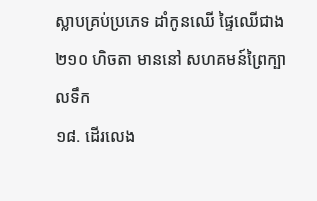ស្លាបគ្រប់ប្រភេទ ដាំកូនឈើ ផ្ទៃឈើជាង ២១០ ហិចតា មាននៅ សហគមន៍ព្រៃក្បាលទឹក
១៨. ដើរលេង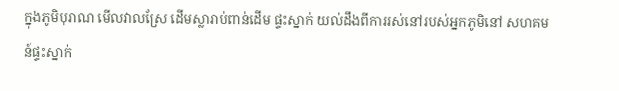ក្នុងភូមិបុរាណ មើលវាលស្រែ ដើមស្លារាប់ពាន់ដើម ផ្ទះស្នាក់ យល់ដឹងពីការរស់នៅរបស់អ្នកភូមិនៅ សហគមន៍ផ្ទះស្នាក់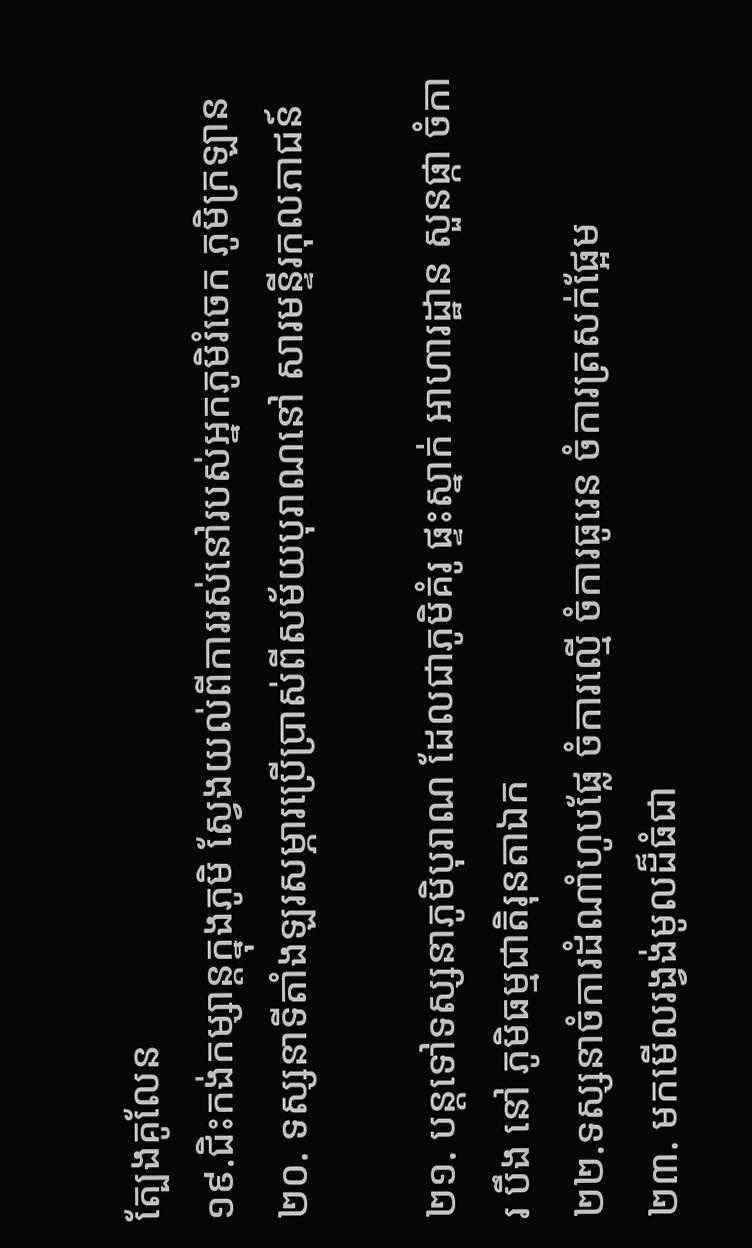ត្បែងគូលែន
១៩.ជិះកង់កម្សាន្តក្នុងភូមិ ស្វែងយល់ពីការរស់នៅរបស់អ្នកភូមិរំចេក ភូមិក្រឡាន
២០. ទស្សនាទីតាំងឡរសម្ភារប្រេីប្រាស់ពីសម័យបុរាណនៅ សារមន្ទីរកុលភាជន៍

២១. បន្តទៅទស្សនាភូមិបុរាណ ដែលជាភូមិគំរូ ផ្ទះស្នាក់ អាហារដ្ឋាន សួនផ្កា ចំការ បឹង នៅ ភូមិធម្មជាតិរុនតាឯក
២២.ទស្សនាចំការដំណាំហូបផ្លែ ចំការល្មើ ចំការធូរេន ចំការត្រសក់ផ្អែម
២៣. មកមើលរង្វង់មូលដ៏ធំជា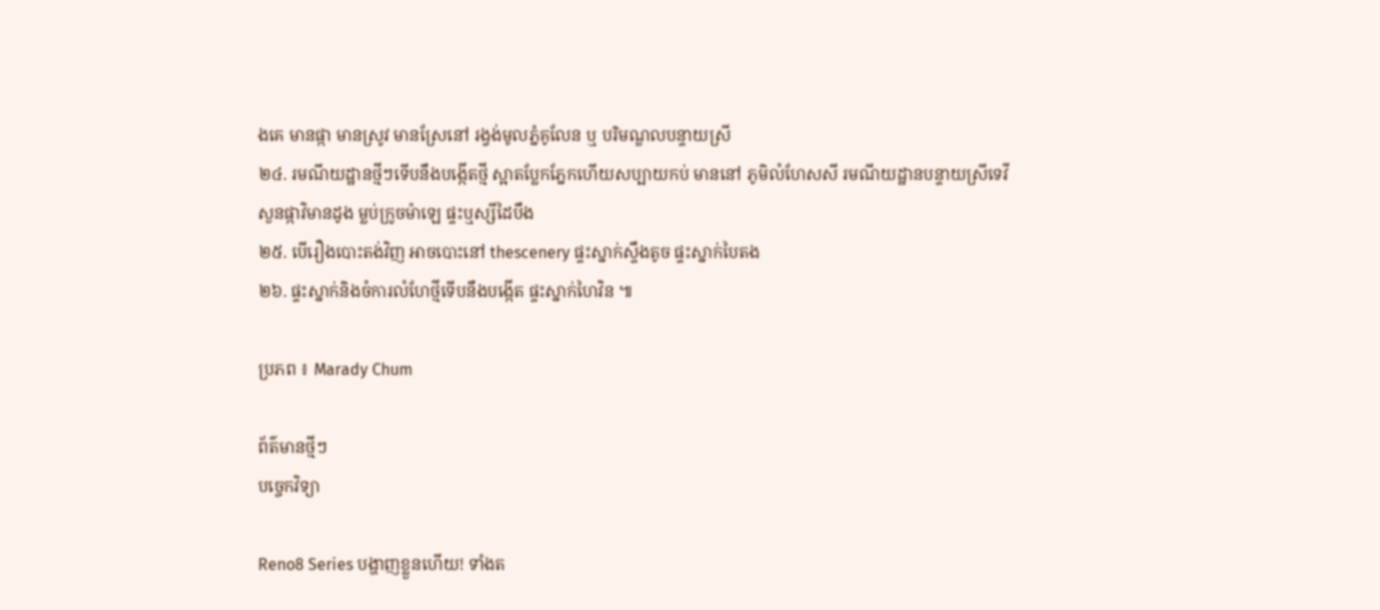ងគេ មានផ្កា មានស្រូវ មានស្រែនៅ រង្វង់មូលភ្នំគូលែន ឬ បរិមណ្ឌលបន្ទាយស្រី
២៤. រមណីយដ្ឋានថ្មីៗទើបនឹងបង្កើតថ្មី ស្អាតប្លែកភ្នែកហើយសប្បាយកប់ មាននៅ ភូមិលំហែសសី រមណីយដ្ឋានបន្ទាយស្រីទេវី សួនផ្កាវិមានដូង ម្លប់ក្រូចម៉ាឡេ ផ្ទះឬស្សីដៃបឹង
២៥. បើរឿងបោះតង់វិញ អាចបោះនៅ thescenery ផ្ទះស្នាក់ស្ទឹងតូច ផ្ទះស្នាក់បៃតង
២៦. ផ្ទះស្នាក់និងចំការលំហែថ្មីទើបនឹងបង្កើត ផ្ទះស្នាក់ហៃវិន ៕

ប្រភព ៖ Marady Chum

ព័ត៌មានថ្មីៗ
បច្ចេកវិទ្យា

Reno8 Series បង្ហាញខ្លួនហើយ! ទាំងត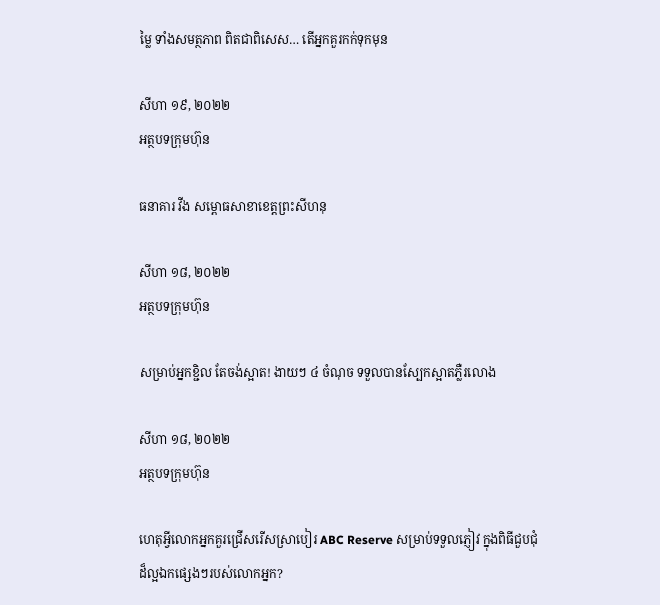ម្លៃ ទាំងសមត្ថភាព ពិតជាពិសេស… តើអ្នកគួរកក់ទុកមុន

សីហា ១៩, ២០២២
អត្ថបទក្រុមហ៊ុន

ធនាគារ វីង សម្ពោធសាខាខេត្តព្រះសីហនុ

សីហា ១៨, ២០២២
អត្ថបទក្រុមហ៊ុន

សម្រាប់អ្នកខ្ជិល តែចង់ស្អាត! ងាយៗ ៤ ចំណុច ទទួលបានស្បែកស្អាតភ្លឺរលោង

សីហា ១៨, ២០២២
អត្ថបទក្រុមហ៊ុន

ហេតុអ្វីលោកអ្នកគួរជ្រើសរើសស្រាបៀរ ABC Reserve សម្រាប់ទទួលភ្ញៀវ ក្នុងពិធីជួបជុំដ៏ល្អឯកផ្សេងៗរបស់លោកអ្នក?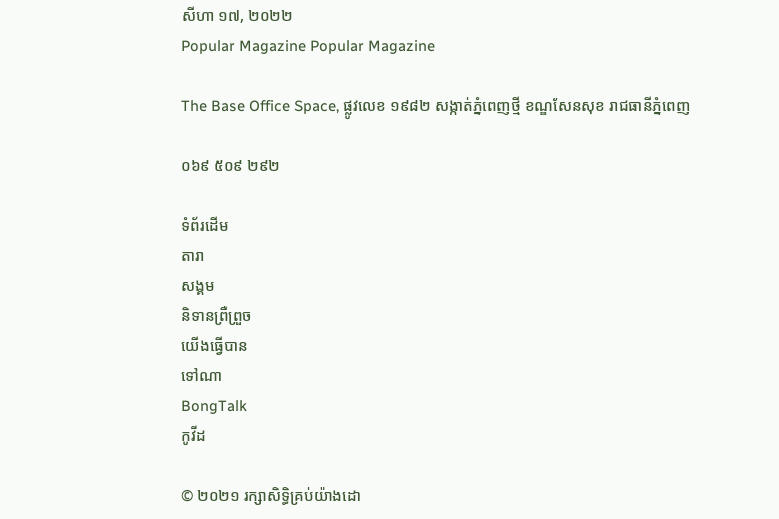សីហា ១៧, ២០២២
Popular Magazine Popular Magazine

The Base Office Space, ផ្លូវលេខ ១៩៨២ សង្កាត់ភ្នំពេញថ្មី ខណ្ឌសែនសុខ រាជធានីភ្នំពេញ

០៦៩ ៥០៩ ២៩២

ទំព័រដើម
តារា
សង្គម
និទានព្រឺព្រួច
យើងធ្វើបាន
ទៅណា
BongTalk
កូវីដ

© ២០២១ រក្សាសិទ្ធិគ្រប់យ៉ាងដោ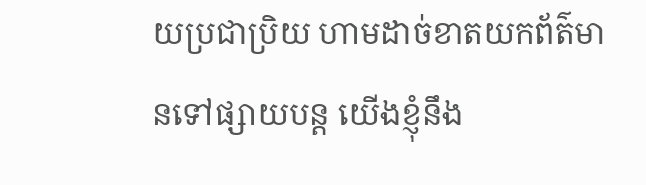យប្រជាប្រិយ ហាមដាច់ខាតយកព័ត៌មានទៅផ្សាយបន្ត យើងខ្ញុំនឹង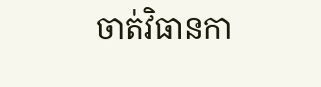ចាត់វិធានកា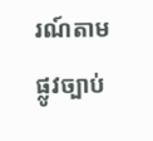រណ៍តាមផ្លូវច្បាប់